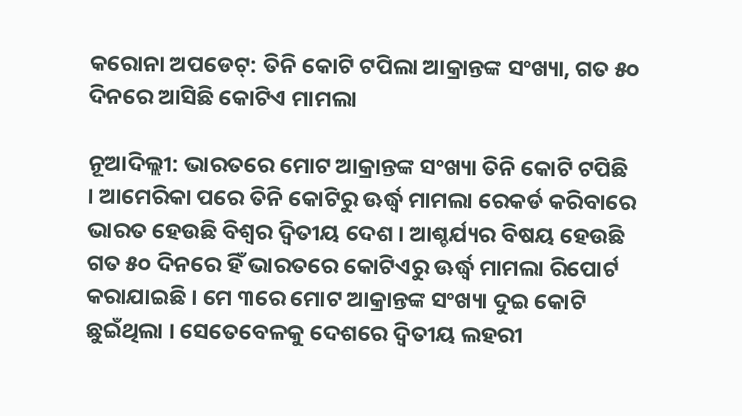କରୋନା ଅପଡେଟ୍‌: ତିନି କୋଟି ଟପିଲା ଆକ୍ରାନ୍ତଙ୍କ ସଂଖ୍ୟା, ଗତ ୫୦ ଦିନରେ ଆସିଛି କୋଟିଏ ମାମଲା

ନୂଆଦିଲ୍ଲୀ: ଭାରତରେ ମୋଟ ଆକ୍ରାନ୍ତଙ୍କ ସଂଖ୍ୟା ତିନି କୋଟି ଟପିଛି । ଆମେରିକା ପରେ ତିନି କୋଟିରୁ ଊର୍ଦ୍ଧ୍ୱ ମାମଲା ରେକର୍ଡ କରିବାରେ ଭାରତ ହେଉଛି ବିଶ୍ୱର ଦ୍ୱିତୀୟ ଦେଶ । ଆଶ୍ଚର୍ଯ୍ୟର ବିଷୟ ହେଉଛି ଗତ ୫୦ ଦିନରେ ହିଁ ଭାରତରେ କୋଟିଏରୁ ଊର୍ଦ୍ଧ୍ୱ ମାମଲା ରିପୋର୍ଟ କରାଯାଇଛି । ମେ ୩ରେ ମୋଟ ଆକ୍ରାନ୍ତଙ୍କ ସଂଖ୍ୟା ଦୁଇ କୋଟି ଛୁଇଁଥିଲା । ସେତେବେଳକୁ ଦେଶରେ ଦ୍ୱିତୀୟ ଲହରୀ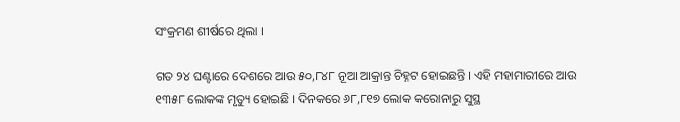ସଂକ୍ରମଣ ଶୀର୍ଷରେ ଥିଲା ।

ଗତ ୨୪ ଘଣ୍ଟାରେ ଦେଶରେ ଆଉ ୫୦,୮୪୮ ନୂଆ ଆକ୍ରାନ୍ତ ଚିହ୍ନଟ ହୋଇଛନ୍ତି । ଏହି ମହାମାରୀରେ ଆଉ ୧୩୫୮ ଲୋକଙ୍କ ମୃତ୍ୟୁ ହୋଇଛି । ଦିନକରେ ୬୮,୮୧୭ ଲୋକ କରୋନାରୁ ସୁସ୍ଥ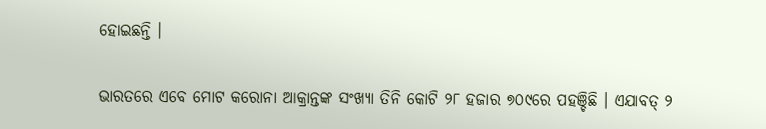ହୋଇଛନ୍ତି ।

ଭାରତରେ ଏବେ ମୋଟ କରୋନା ଆକ୍ରାନ୍ତଙ୍କ ସଂଖ୍ୟା ତିନି କୋଟି ୨୮ ହଜାର ୭୦୯ରେ ପହଞ୍ଚିଛି । ଏଯାବତ୍ ୨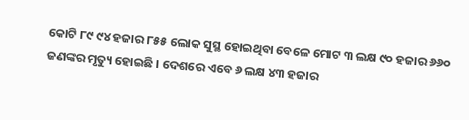କୋଟି ୮୯ ୯୪ ହଜାର ୮୫୫ ଲୋକ ସୁସ୍ଥ ହୋଇଥିବା ବେଳେ ମୋଟ ୩ ଲକ୍ଷ ୯୦ ହଜାର ୬୬୦ ଜଣଙ୍କର ମୃତ୍ୟୁ ହୋଇଛି । ଦେଶରେ ଏବେ ୬ ଲକ୍ଷ ୪୩ ହଜାର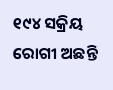୧୯୪ ସକ୍ରିୟ ରୋଗୀ ଅଛନ୍ତି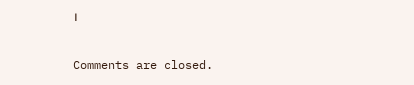।

Comments are closed.